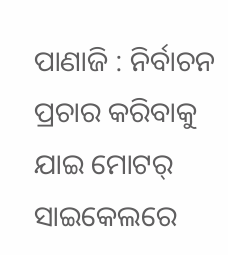ପାଣାଜି : ନିର୍ବାଚନ ପ୍ରଚାର କରିବାକୁ ଯାଇ ମୋଟର୍ ସାଇକେଲରେ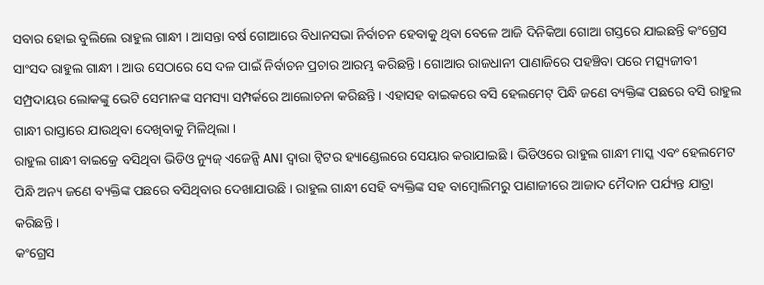ସବାର ହୋଇ ବୁଲିଲେ ରାହୁଲ ଗାନ୍ଧୀ । ଆସନ୍ତା ବର୍ଷ ଗୋଆରେ ବିଧାନସଭା ନିର୍ବାଚନ ହେବାକୁ ଥିବା ବେଳେ ଆଜି ଦିନିକିଆ ଗୋଆ ଗସ୍ତରେ ଯାଇଛନ୍ତି କଂଗ୍ରେସ ସାଂସଦ ରାହୁଲ ଗାନ୍ଧୀ । ଆଉ ସେଠାରେ ସେ ଦଳ ପାଇଁ ନିର୍ବାଚନ ପ୍ରଚାର ଆରମ୍ଭ କରିଛନ୍ତି । ଗୋଆର ରାଜଧାନୀ ପାଣାଜିରେ ପହଞ୍ଚିବା ପରେ ମତ୍ସ୍ୟଜୀବୀ ସମ୍ପ୍ରଦାୟର ଲୋକଙ୍କୁ ଭେଟି ସେମାନଙ୍କ ସମସ୍ୟା ସମ୍ପର୍କରେ ଆଲୋଚନା କରିଛନ୍ତି । ଏହାସହ ବାଇକରେ ବସି ହେଲମେଟ୍ ପିନ୍ଧି ଜଣେ ବ୍ୟକ୍ତିଙ୍କ ପଛରେ ବସି ରାହୁଲ ଗାନ୍ଧୀ ରାସ୍ତାରେ ଯାଉଥିବା ଦେଖିବାକୁ ମିଳିଥିଲା ।
ରାହୁଲ ଗାନ୍ଧୀ ବାଇକ୍ରେ ବସିଥିବା ଭିଡିଓ ନ୍ୟୁଜ୍ ଏଜେନ୍ସି ANI ଦ୍ୱାରା ଟ୍ୱିଟର ହ୍ୟାଣ୍ଡେଲରେ ସେୟାର କରାଯାଇଛି । ଭିଡିଓରେ ରାହୁଲ ଗାନ୍ଧୀ ମାସ୍କ ଏବଂ ହେଲମେଟ ପିନ୍ଧି ଅନ୍ୟ ଜଣେ ବ୍ୟକ୍ତିଙ୍କ ପଛରେ ବସିଥିବାର ଦେଖାଯାଉଛି । ରାହୁଲ ଗାନ୍ଧୀ ସେହି ବ୍ୟକ୍ତିଙ୍କ ସହ ବାମ୍ବୋଲିମରୁ ପାଣାଜୀରେ ଆଜାଦ ମୈଦାନ ପର୍ଯ୍ୟନ୍ତ ଯାତ୍ରା କରିଛନ୍ତି ।
କଂଗ୍ରେସ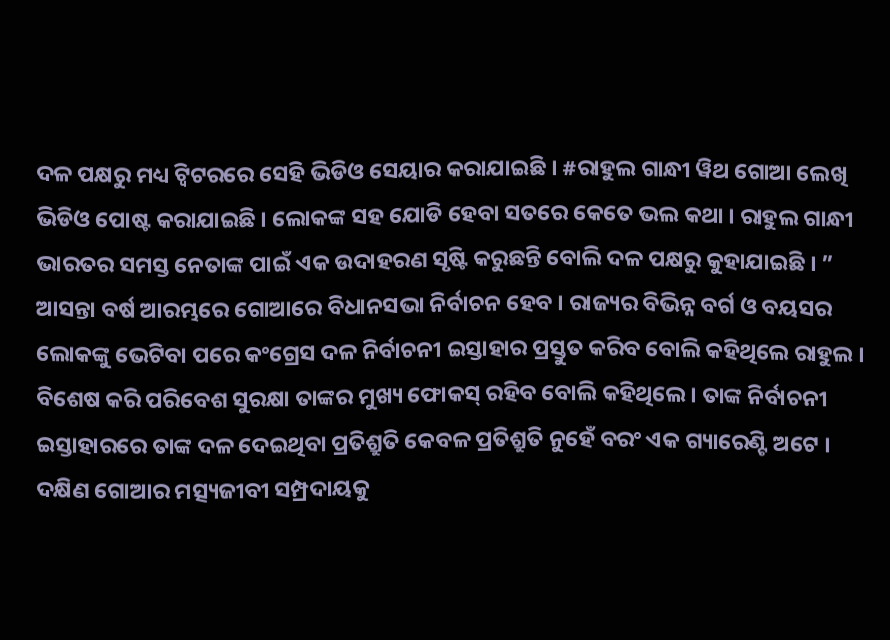ଦଳ ପକ୍ଷରୁ ମଧ୍ୟ ଟ୍ୱିଟରରେ ସେହି ଭିଡିଓ ସେୟାର କରାଯାଇଛି । #ରାହୁଲ ଗାନ୍ଧୀ ୱିଥ ଗୋଆ ଲେଖି ଭିଡିଓ ପୋଷ୍ଟ କରାଯାଇଛି । ଲୋକଙ୍କ ସହ ଯୋଡି ହେବା ସତରେ କେତେ ଭଲ କଥା । ରାହୁଲ ଗାନ୍ଧୀ ଭାରତର ସମସ୍ତ ନେତାଙ୍କ ପାଇଁ ଏକ ଉଦାହରଣ ସୃଷ୍ଟି କରୁଛନ୍ତି ବୋଲି ଦଳ ପକ୍ଷରୁ କୁହାଯାଇଛି । ”
ଆସନ୍ତା ବର୍ଷ ଆରମ୍ଭରେ ଗୋଆରେ ବିଧାନସଭା ନିର୍ବାଚନ ହେବ । ରାଜ୍ୟର ବିଭିନ୍ନ ବର୍ଗ ଓ ବୟସର ଲୋକଙ୍କୁ ଭେଟିବା ପରେ କଂଗ୍ରେସ ଦଳ ନିର୍ବାଚନୀ ଇସ୍ତାହାର ପ୍ରସ୍ତୁତ କରିବ ବୋଲି କହିଥିଲେ ରାହୁଲ । ବିଶେଷ କରି ପରିବେଶ ସୁରକ୍ଷା ତାଙ୍କର ମୁଖ୍ୟ ଫୋକସ୍ ରହିବ ବୋଲି କହିଥିଲେ । ତାଙ୍କ ନିର୍ବାଚନୀ ଇସ୍ତାହାରରେ ତାଙ୍କ ଦଳ ଦେଇଥିବା ପ୍ରତିଶ୍ରୁତି କେବଳ ପ୍ରତିଶ୍ରୁତି ନୁହେଁ ବରଂ ଏକ ଗ୍ୟାରେଣ୍ଟି ଅଟେ ।
ଦକ୍ଷିଣ ଗୋଆର ମତ୍ସ୍ୟଜୀବୀ ସମ୍ପ୍ରଦାୟକୁ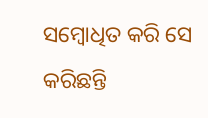ସମ୍ବୋଧିତ କରି ସେ କରିଛନ୍ତି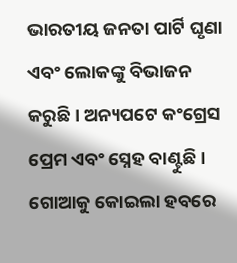ଭାରତୀୟ ଜନତା ପାର୍ଟି ଘୃଣା ଏବଂ ଲୋକଙ୍କୁ ବିଭାଜନ କରୁଛି । ଅନ୍ୟପଟେ କଂଗ୍ରେସ ପ୍ରେମ ଏବଂ ସ୍ନେହ ବାଣ୍ଟୁଛି । ଗୋଆକୁ କୋଇଲା ହବରେ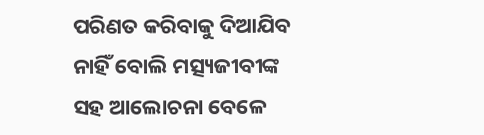ପରିଣତ କରିବାକୁ ଦିଆଯିବ ନାହିଁ ବୋଲି ମତ୍ସ୍ୟଜୀବୀଙ୍କ ସହ ଆଲୋଚନା ବେଳେ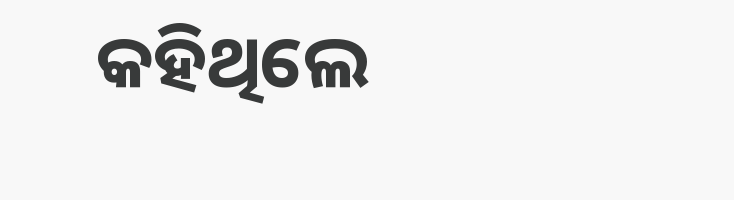କହିଥିଲେ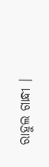ରାହୁଲ ଗାନ୍ଧୀ ।